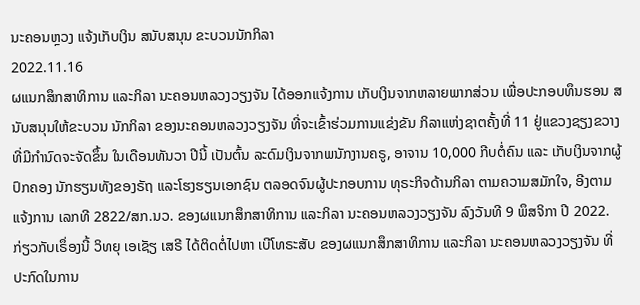ນະຄອນຫຼວງ ແຈ້ງເກັບເງິນ ສນັບສນຸນ ຂະບວນນັກກິລາ
2022.11.16
ຜແນກສຶກສາທິການ ແລະກິລາ ນະຄອນຫລວງວຽງຈັນ ໄດ້ອອກແຈ້ງການ ເກັບເງິນຈາກຫລາຍພາກສ່ວນ ເພື່ອປະກອບທຶນຮອນ ສນັບສນຸນໃຫ້ຂະບວນ ນັກກິລາ ຂອງນະຄອນຫລວງວຽງຈັນ ທີ່ຈະເຂົ້າຮ່ວມການແຂ່ງຂັນ ກິລາແຫ່ງຊາຕຄັ້ງທີ່ 11 ຢູ່ແຂວງຊຽງຂວາງ ທີ່ມີກໍານົດຈະຈັດຂຶ້ນ ໃນເດືອນທັນວາ ປີນີ້ ເປັນຕົ້ນ ລະດົມເງິນຈາກພນັກງານຄຣູ, ອາຈານ 10,000 ກີບຕໍ່ຄົນ ແລະ ເກັບເງິນຈາກຜູ້ປົກຄອງ ນັກຮຽນທັງຂອງຣັຖ ແລະໂຮງຮຽນເອກຊົນ ຕລອດຈົນຜູ້ປະກອບການ ທຸຣະກິຈດ້ານກິລາ ຕາມຄວາມສມັກໃຈ, ອີງຕາມແຈ້ງການ ເລກທີ 2822/ສກ.ນວ. ຂອງຜແນກສຶກສາທິການ ແລະກິລາ ນະຄອນຫລວງວຽງຈັນ ລົງວັນທີ 9 ພຶສຈິກາ ປີ 2022.
ກ່ຽວກັບເຣຶ່ອງນີ້ ວິທຍຸ ເອເຊັຽ ເສຣີ ໄດ້ຕິດຕໍ່ໄປຫາ ເບີໂທຣະສັບ ຂອງຜແນກສຶກສາທິການ ແລະກິລາ ນະຄອນຫລວງວຽງຈັນ ທີ່ປະກົດໃນການ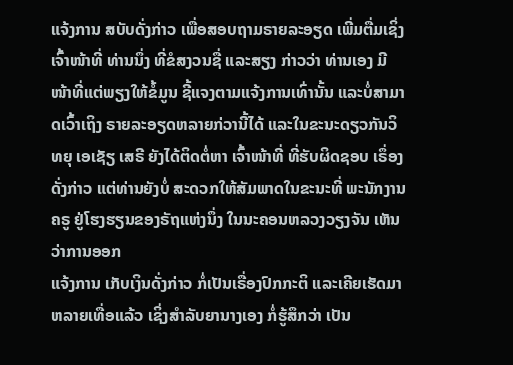ແຈ້ງການ ສບັບດັ່ງກ່າວ ເພື່ອສອບຖາມຣາຍລະອຽດ ເພີ່ມຕື່ມເຊິ່ງເຈົ້າໜ້າທີ່ ທ່ານນຶ່ງ ທີ່ຂໍສງວນຊື່ ແລະສຽງ ກ່າວວ່າ ທ່ານເອງ ມີໜ້າທີ່ແຕ່ພຽງໃຫ້ຂໍ້ມູນ ຊີ້ແຈງຕາມແຈ້ງການເທົ່ານັ້ນ ແລະບໍ່ສາມາດເວົ້າເຖິງ ຣາຍລະອຽດຫລາຍກ່ວານີ້ໄດ້ ແລະໃນຂະນະດຽວກັນວິທຍຸ ເອເຊັຽ ເສຣີ ຍັງໄດ້ຕິດຕໍ່ຫາ ເຈົ້າໜ້າທີ່ ທີ່ຮັບຜິດຊອບ ເຣຶ່ອງດັ່ງກ່າວ ແຕ່ທ່ານຍັງບໍ່ ສະດວກໃຫ້ສັມພາດໃນຂະນະທີ່ ພະນັກງານຄຣູ ຢູ່ໂຮງຮຽນຂອງຣັຖແຫ່ງນຶ່ງ ໃນນະຄອນຫລວງວຽງຈັນ ເຫັນວ່າການອອກ
ແຈ້ງການ ເກັບເງິນດັ່ງກ່າວ ກໍ່ເປັນເຣື່ອງປົກກະຕິ ແລະເຄີຍເຮັດມາຫລາຍເທື່ອແລ້ວ ເຊິ່ງສໍາລັບຍານາງເອງ ກໍ່ຮູ້ສຶກວ່າ ເປັນ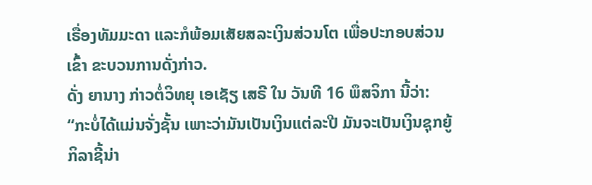ເຣື່ອງທັມມະດາ ແລະກໍພ້ອມເສັຍສລະເງິນສ່ວນໂຕ ເພື່ອປະກອບສ່ວນເຂົ້າ ຂະບວນການດັ່ງກ່າວ.
ດັ່ງ ຍານາງ ກ່າວຕໍ່ວິທຍຸ ເອເຊັຽ ເສຣີ ໃນ ວັນທີ 16 ພຶສຈິກາ ນີ້ວ່າ:
“ກະບໍ່ໄດ້ແມ່ນຈັ່ງຊັ້ນ ເພາະວ່າມັນເປັນເງິນແຕ່ລະປີ ມັນຈະເປັນເງິນຊຸກຍູ້ ກິລາຊີ້ນ່າ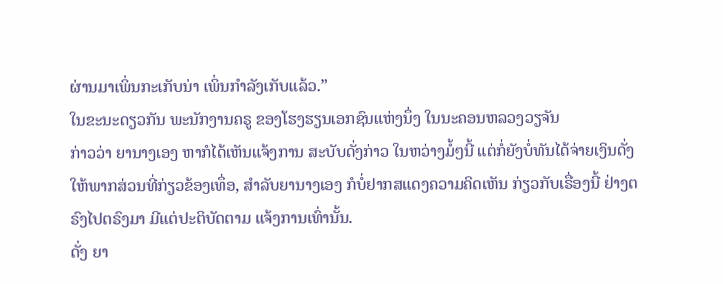ຜ່ານມາເພິ່ນກະເກັບນ່າ ເພິ່ນກໍາລັງເກັບແລ້ວ.”
ໃນຂະນະດຽວກັນ ພະນັກງານຄຣູ ຂອງໂຮງຮຽນເອກຊົນແຫ່ງນຶ່ງ ໃນນະຄອນຫລວງວຽຈັນ
ກ່າວວ່າ ຍານາງເອງ ຫາກໍໄດ້ເຫັນແຈ້ງການ ສະບັບດັ່ງກ່າວ ໃນຫວ່າງມໍ້ໆນີ້ ແຕ່ກໍ່ຍັງບໍ່ທັນໄດ້ຈ່າຍເງິນດັ່ງ ໃຫ້ພາກສ່ວນທີ່ກ່ຽວຂ້ອງເທຶ່ອ, ສໍາລັບຍານາງເອງ ກໍບໍ່ຢາກສແດງຄວາມຄິດເຫັນ ກ່ຽວກັບເຣື່ອງນີ້ ຢ່າງຕຣົງໄປຕຣົງມາ ມີແຕ່ປະຕິບັດຕາມ ແຈ້ງການເທົ່ານັ້ນ.
ດັ່ງ ຍາ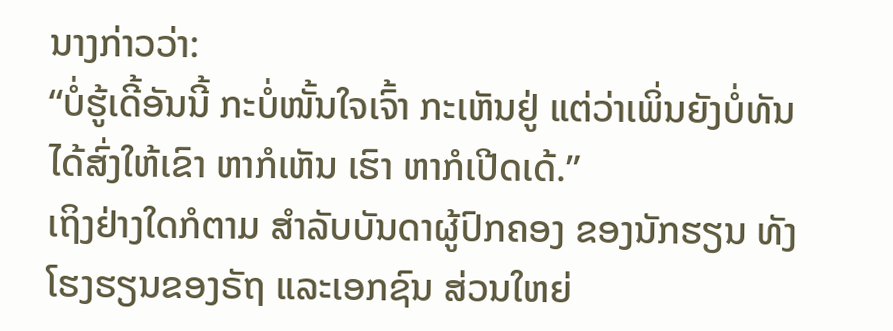ນາງກ່າວວ່າ:
“ບໍ່ຮູ້ເດີ້ອັນນີ້ ກະບໍ່ໜັ້ນໃຈເຈົ້າ ກະເຫັນຢູ່ ແຕ່ວ່າເພິ່ນຍັງບໍ່ທັນໄດ້ສົ່ງໃຫ້ເຂົາ ຫາກໍເຫັນ ເຮົາ ຫາກໍເປີດເດ້.”
ເຖິງຢ່າງໃດກໍຕາມ ສໍາລັບບັນດາຜູ້ປົກຄອງ ຂອງນັກຮຽນ ທັງໂຮງຮຽນຂອງຣັຖ ແລະເອກຊົນ ສ່ວນໃຫຍ່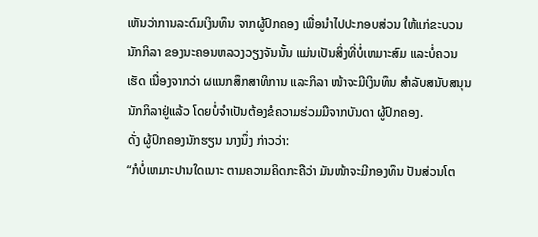ເຫັນວ່າການລະດົມເງິນທຶນ ຈາກຜູ້ປົກຄອງ ເພື່ອນໍາໄປປະກອບສ່ວນ ໃຫ້ແກ່ຂະບວນນັກກິລາ ຂອງນະຄອນຫລວງວຽງຈັນນັ້ນ ແມ່ນເປັນສິ່ງທີ່ບໍ່ເຫມາະສົມ ແລະບໍ່ຄວນເຮັດ ເນື່ອງຈາກວ່າ ຜແນກສຶກສາທິການ ແລະກິລາ ໜ້າຈະມີເງິນທຶນ ສໍາລັບສນັບສນຸນນັກກິລາຢູ່ແລ້ວ ໂດຍບໍ່ຈໍາເປັນຕ້ອງຂໍຄວາມຮ່ວມມືຈາກບັນດາ ຜູ້ປົກຄອງ.
ດັ່ງ ຜູ້ປົກຄອງນັກຮຽນ ນາງນຶ່ງ ກ່າວວ່າ:
“ກໍບໍ່ເຫມາະປານໃດເນາະ ຕາມຄວາມຄິດກະຄືວ່າ ມັນໜ້າຈະມີກອງທຶນ ປັນສ່ວນໂຕ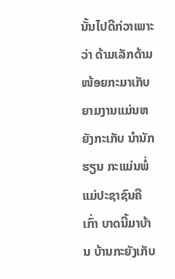ນັ້ນໄປດີກ່ວາເພາະວ່າ ດ້າມເລັກດ້າມໜ້ອຍກະມາເກັບ ຍາມງານແມ່ນຫຍັງກະເກັບ ນໍານັກຮຽນ ກະແມ່ນພໍ່ແມ່ປະຊາຊົນຄືເກົ່າ ບາດນີ້ມາບ້ານ ບ້ານກະຍັງເກັບ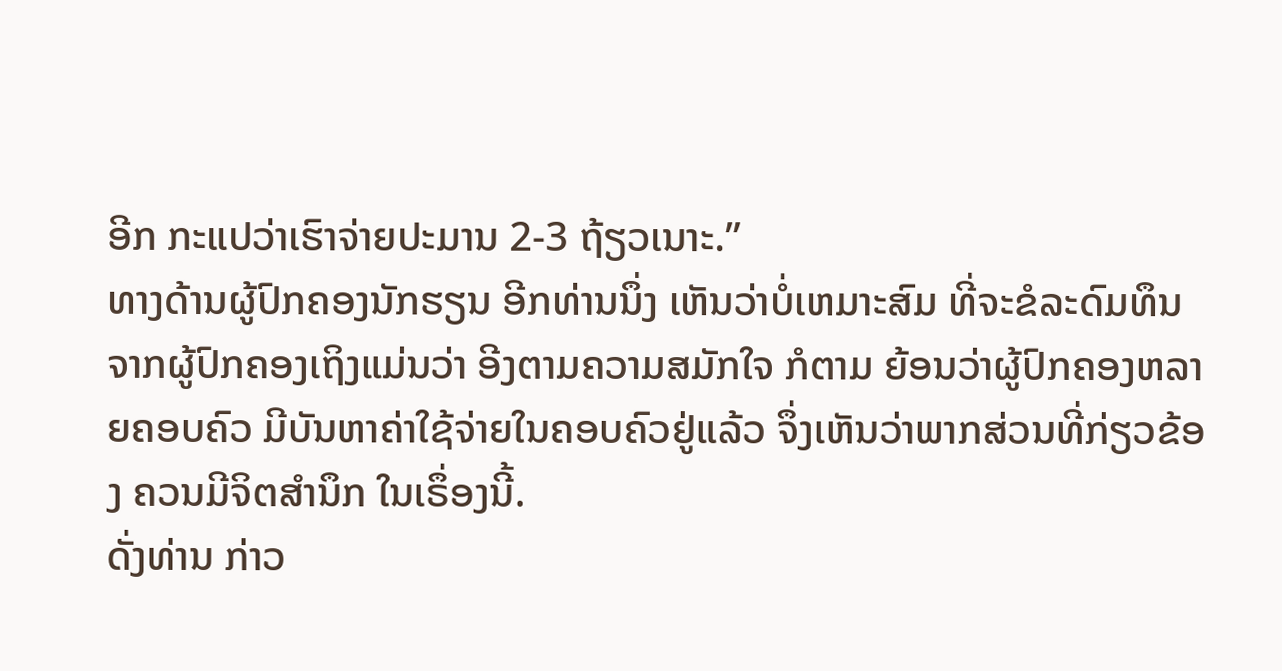ອີກ ກະແປວ່າເຮົາຈ່າຍປະມານ 2-3 ຖ້ຽວເນາະ.”
ທາງດ້ານຜູ້ປົກຄອງນັກຮຽນ ອີກທ່ານນຶ່ງ ເຫັນວ່າບໍ່ເຫມາະສົມ ທີ່ຈະຂໍລະດົມທຶນ ຈາກຜູ້ປົກຄອງເຖິງແມ່ນວ່າ ອີງຕາມຄວາມສມັກໃຈ ກໍຕາມ ຍ້ອນວ່າຜູ້ປົກຄອງຫລາຍຄອບຄົວ ມີບັນຫາຄ່າໃຊ້ຈ່າຍໃນຄອບຄົວຢູ່ແລ້ວ ຈຶ່ງເຫັນວ່າພາກສ່ວນທີ່ກ່ຽວຂ້ອງ ຄວນມີຈິຕສໍານຶກ ໃນເຣຶ່ອງນີ້.
ດັ່ງທ່ານ ກ່າວ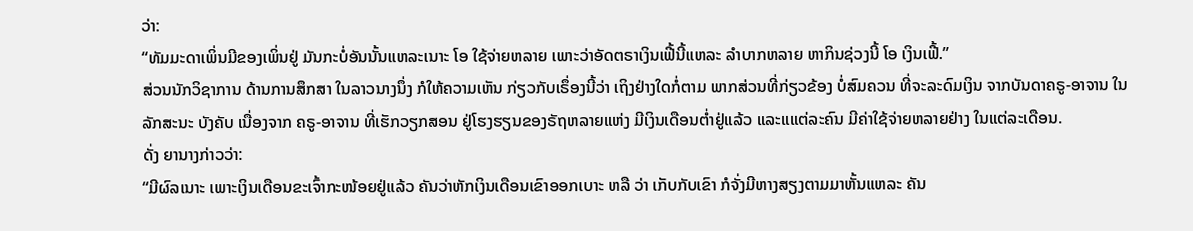ວ່າ:
“ທັມມະດາເພິ່ນມີຂອງເພິ່ນຢູ່ ມັນກະບໍ່ອັນນັ້ນແຫລະເນາະ ໂອ ໃຊ້ຈ່າຍຫລາຍ ເພາະວ່າອັດຕຣາເງິນເຟີ້ນີ້ແຫລະ ລໍາບາກຫລາຍ ຫາກິນຊ່ວງນີ້ ໂອ ເງິນເຟີ້.”
ສ່ວນນັກວິຊາການ ດ້ານການສຶກສາ ໃນລາວນາງນຶ່ງ ກໍໃຫ້ຄວາມເຫັນ ກ່ຽວກັບເຣຶ່ອງນີ້ວ່າ ເຖິງຢ່າງໃດກໍ່ຕາມ ພາກສ່ວນທີ່ກ່ຽວຂ້ອງ ບໍ່ສົມຄວນ ທີ່ຈະລະດົມເງິນ ຈາກບັນດາຄຣູ-ອາຈານ ໃນລັກສະນະ ບັງຄັບ ເນື່ອງຈາກ ຄຣູ-ອາຈານ ທີ່ເຮັກວຽກສອນ ຢູ່ໂຮງຮຽນຂອງຣັຖຫລາຍແຫ່ງ ມີເງິນເດືອນຕ່ຳຢູ່ແລ້ວ ແລະແແຕ່ລະຄົນ ມີຄ່າໃຊ້ຈ່າຍຫລາຍຢ່າງ ໃນແຕ່ລະເດືອນ.
ດັ່ງ ຍານາງກ່າວວ່າ:
“ມີຜົລເນາະ ເພາະເງິນເດືອນຂະເຈົ້າກະໜ້ອຍຢູ່ແລ້ວ ຄັນວ່າຫັກເງິນເດືອນເຂົາອອກເບາະ ຫລື ວ່າ ເກັບກັບເຂົາ ກໍຈັ່ງມີຫາງສຽງຕາມມາຫັ້ນແຫລະ ຄັນ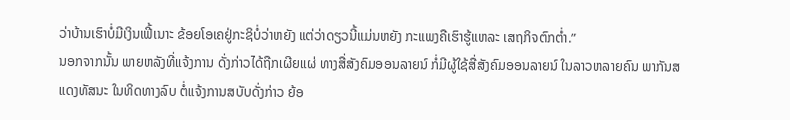ວ່າບ້ານເຮົາບໍ່ມີເງິນເຟີ້ເນາະ ຂ້ອຍໂອເຄຢູ່ກະຊິບໍ່ວ່າຫຍັງ ແຕ່ວ່າດຽວນີ້ແມ່ນຫຍັງ ກະແພງຄືເຮົາຮູ້ແຫລະ ເສຖກິຈຕົກຕ່ຳ.”
ນອກຈາກນັ້ນ ພາຍຫລັງທີ່ແຈ້ງການ ດັ່ງກ່າວໄດ້ຖືກເຜີຍແຜ່ ທາງສື່ສັງຄົມອອນລາຍນ໌ ກໍ່ມີຜູ້ໃຊ້ສື່ສັງຄົມອອນລາຍນ໌ ໃນລາວຫລາຍຄົນ ພາກັນສແດງທັສນະ ໃນທິດທາງລົບ ຕໍ່ແຈ້ງການສບັບດັ່ງກ່າວ ຍ້ອ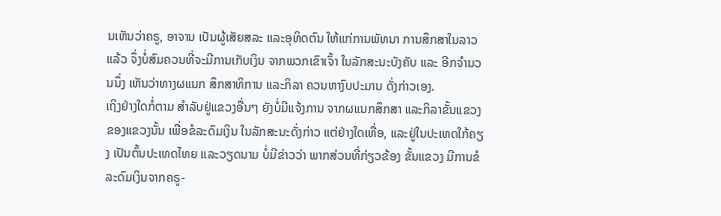ນເຫັນວ່າຄຣູ, ອາຈານ ເປັນຜູ້ເສັຍສລະ ແລະອຸທິດຕົນ ໃຫ້ແກ່ການພັທນາ ການສຶກສາໃນລາວແລ້ວ ຈຶ່ງບໍ່ສົມຄວນທີ່ຈະມີການເກັບເງິນ ຈາກພວກເຂົາເຈົ້າ ໃນລັກສະນະບັງຄັບ ແລະ ອີກຈໍານວນນຶ່ງ ເຫັນວ່າທາງຜແນກ ສຶກສາທິການ ແລະກິລາ ຄວນຫາງົບປະມານ ດັ່ງກ່າວເອງ.
ເຖິງຢ່າງໃດກໍ່ຕາມ ສໍາລັບຢູ່ແຂວງອື່ນໆ ຍັງບໍ່ມີແຈ້ງການ ຈາກຜແນກສຶກສາ ແລະກິລາຂັ້ນແຂວງ ຂອງແຂວງນັ້ນ ເພື່ອຂໍລະດົມເງິນ ໃນລັກສະນະດັ່ງກ່າວ ແຕ່ຢ່າງໃດເທື່ອ, ແລະຢູ່ໃນປະເທດໃກ້ຄຽງ ເປັນຕົ້ນປະເທດໄທຍ ແລະວຽດນາມ ບໍ່ມີຂ່າວວ່າ ພາກສ່ວນທີ່ກ່ຽວຂ້ອງ ຂັ້ນແຂວງ ມີການຂໍລະດົມເງິນຈາກຄຣູ-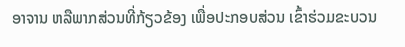ອາຈານ ຫລືພາກສ່ວນທີ່ກ້ຽວຂ້ອງ ເພື່ອປະກອບສ່ວນ ເຂົ້າຮ່ວມຂະບວນ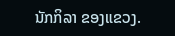ນັກກິລາ ຂອງແຂວງ.